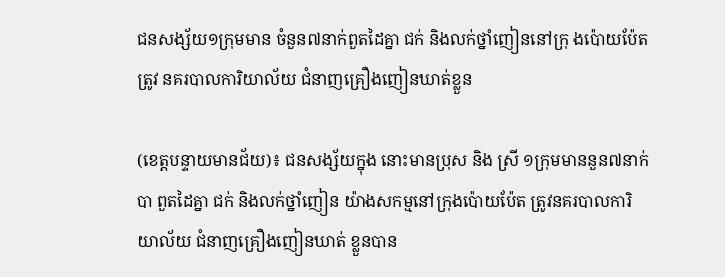ជនសង្ស័យ១ក្រុមមាន ចំនួន៧នាក់ពួតដៃគ្នា ជក់ និងលក់ថ្នាំញៀននៅក្រុ ងប៉ោយប៉ែតត្រូវ នគរបាលការិយាល័យ ជំនាញគ្រឿងញៀនឃាត់ខ្លួន

(ខេត្តបន្ទាយមានជ័យ)៖ ជនសង្ស័យក្នុង នោះមានប្រុស និង ស្រី ១ក្រុមមាននួន៧នាក់បា ពួតដៃគ្នា ជក់ និងលក់ថ្នាំញៀន យ៉ាងសកម្មនៅក្រុងប៉ោយប៉ែត ត្រូវនគរបាលការិយាល័យ ជំនាញគ្រឿងញៀនឃាត់ ខ្លួនបាន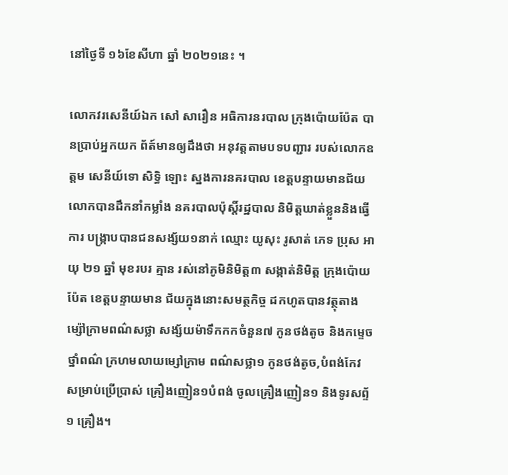នៅថ្ងៃទី ១៦ខែសីហា ឆ្នាំ ២០២១នេះ ។

លោកវរសេនីយ៍ឯក សៅ សារឿន អធិការនរបាល ក្រុងប៉ោយប៉ែត បានប្រាប់អ្នកយក ព័ត៍មានឲ្យដឹងថា អនុវត្តតាមបទបញ្ជារ របស់លោកឧត្តម សេនីយ៍ទោ សិទ្ធិ ឡោះ ស្នងការនគរបាល ខេត្តបន្ទាយមានជ័យ  លោកបានដឹកនាំកម្លាំង នគរបាលប៉ុស្តិ៍រដ្ឋបាល និមិត្តឃាត់ខ្លួននិងធ្វើការ បង្រ្កាបបានជនសង្ស័យ១នាក់ ឈ្មោះ យូសុះ រូសាត់ ភេទ ប្រុស អាយុ ២១ ឆ្នាំ មុខរបរ គ្មាន រស់នៅភូមិនិមិត្ត៣ សង្កាត់និមិត្ត ក្រុងប៉ោយប៉ែត ខេត្តបន្ទាយមាន ជ័យក្នុងនោះសមត្ថកិច្ច ដកហូតបានវត្ថុតាង ម្ស៉ៅក្រាមពណ៌សថ្លា សង្ស័យម៉ាទឹកកកចំនួន៧ កូនថង់តូច និងកម្ទេចថ្នាំពណ៌ ក្រហមលាយម្សៅក្រាម ពណ៌សថ្លា១ កូនថង់តូច,បំពង់កែវ សម្រាប់ប្រើប្រាស់ គ្រឿងញៀន១បំពង់ ចូលគ្រឿងញៀន១ និងទូរសព្ទ័១ គ្រឿង។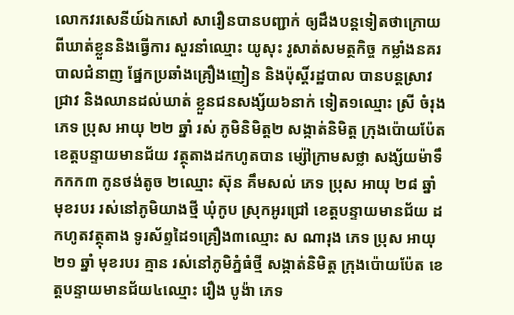លោកវរសេនីយ៍ឯកសៅ សារឿនបានបញ្ជាក់ ឲ្យដឹងបន្តទៀតថាក្រោយ ពីឃាត់ខ្លួននិងធ្វើការ សួរនាំឈ្មោះ យូសុះ រូសាត់សមត្ថកិច្ច កម្លាំងនគរបាលជំនាញ ផ្នែកប្រឆាំងគ្រឿងញៀន និងប៉ុស្តិ៍រដ្ឋបាល បានបន្តស្រាវជ្រាវ និងឈានដល់ឃាត់ ខ្លួនជនសង្ស័យ៦នាក់ ទៀត១ឈ្មោះ ស្រី ចំរុង ភេទ ប្រុស អាយុ ២២ ឆ្នាំ រស់ ភូមិនិមិត្ត២ សង្កាត់និមិត្ត ក្រុងប៉ោយប៉ែត ខេត្តបន្ទាយមានជ័យ វត្ថុតាងដកហូតបាន ម្ស៉ៅក្រាមសថ្លា សង្ស័យម៉ាទឹកកក៣ កូនថង់តូច ២ឈ្មោះ ស៊ុន គឹមសល់ ភេទ ប្រុស អាយុ ២៨ ឆ្នាំ មុខរបរ រស់នៅភូមិយាងថ្មី ឃុំកូប ស្រុកអូរជ្រៅ ខេត្តបន្ទាយមានជ័យ ដកហូតវត្ថុតាង ទូរស័ព្ទដៃ១គ្រឿង៣ឈ្មោះ ស ណារុង ភេទ ប្រុស អាយុ ២១ ឆ្នាំ មុខរបរ គ្មាន រស់នៅភូមិភ្នំធំថ្មី សង្កាត់និមិត្ត ក្រុងប៉ោយប៉ែត ខេត្តបន្ទាយមានជ័យ៤ឈ្មោះ រឿង បូង៉ា ភេទ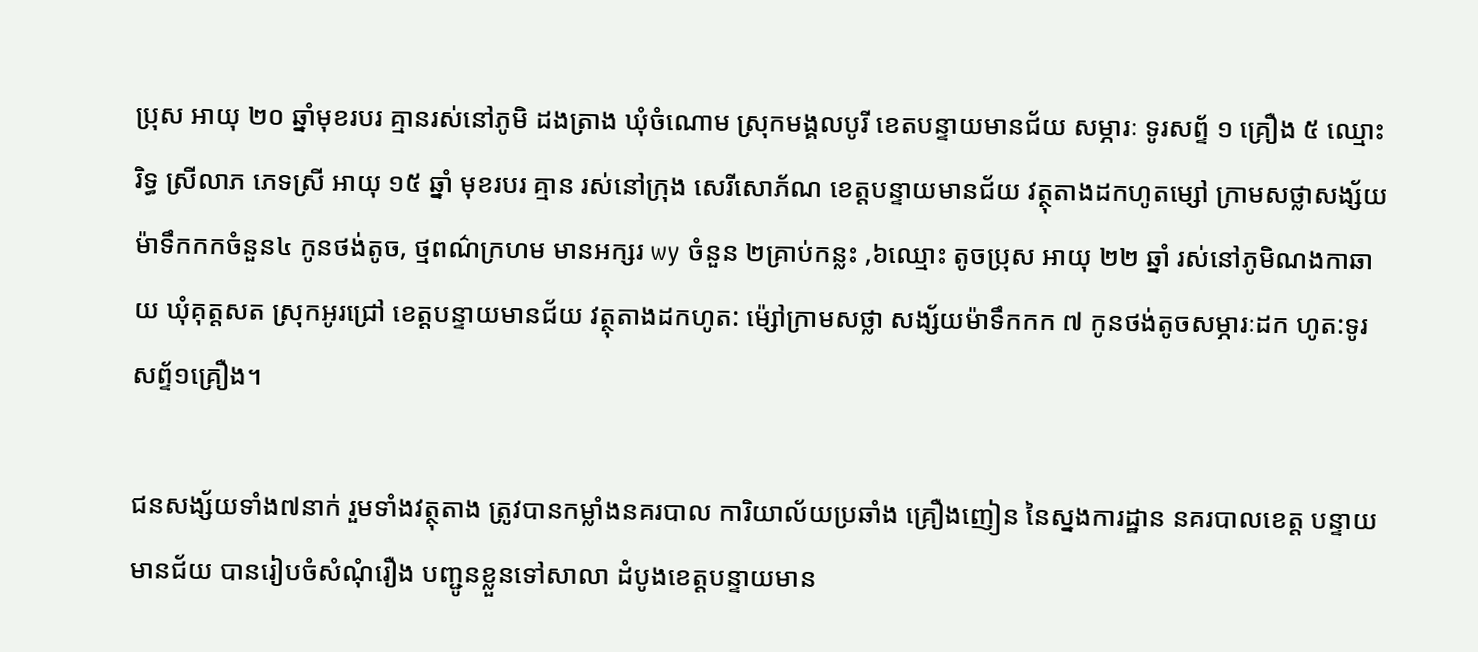ប្រុស អាយុ ២០ ឆ្នាំមុខរបរ គ្មានរស់នៅភូមិ ដងត្រាង ឃុំចំណោម ស្រុកមង្គលបូរី ខេតបន្ទាយមានជ័យ សម្ភារៈ ទូរសព្ទ័ ១ គ្រឿង ៥ ឈ្មោះ រិទ្ធ ស្រីលាភ ភេទស្រី អាយុ ១៥ ឆ្នាំ មុខរបរ គ្មាន រស់នៅក្រុង សេរីសោភ័ណ ខេត្តបន្ទាយមានជ័យ វត្ថុតាងដកហូតម្សៅ ក្រាមសថ្លាសង្ស័យ ម៉ាទឹកកកចំនួន៤ កូនថង់តូច, ថ្មពណ៌ក្រហម មានអក្សរ wy ចំនួន ២គ្រាប់កន្លះ ,៦ឈ្មោះ តូចប្រុស អាយុ ២២ ឆ្នាំ រស់នៅភូមិណងកាឆាយ ឃុំគុត្តសត ស្រុកអូរជ្រៅ ខេត្តបន្ទាយមានជ័យ វត្ថុតាងដកហូត: ម៉្សៅក្រាមសថ្លា សង្ស័យម៉ាទឹកកក ៧ កូនថង់តូចសម្ភារៈដក ហូត:ទូរសព្ទ័១គ្រឿង។

ជនសង្ស័យទាំង៧នាក់ រួមទាំងវត្ថុតាង ត្រូវបានកម្លាំងនគរបាល ការិយាល័យប្រឆាំង គ្រឿងញៀន នៃស្នងការដ្ឋាន នគរបាលខេត្ត បន្ទាយមានជ័យ បានរៀបចំសំណុំរឿង បញ្ជូនខ្លួនទៅសាលា ដំបូងខេត្តបន្ទាយមាន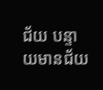ជ័យ បន្ទាយមានជ័យ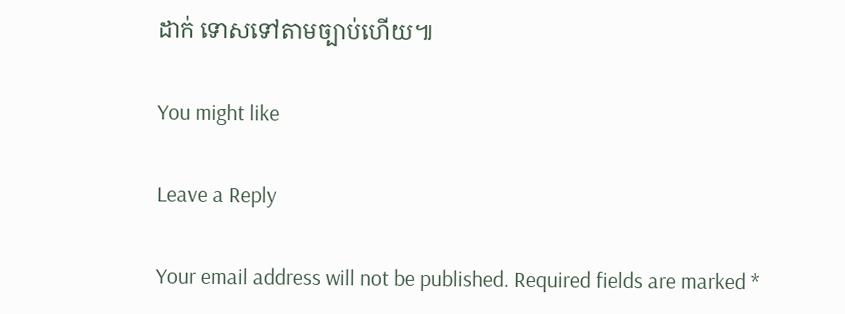ដាក់ ទោសទៅតាមច្បាប់ហើយ៕

You might like

Leave a Reply

Your email address will not be published. Required fields are marked *